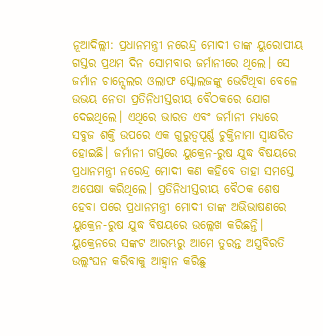ନୂଆଦିଲ୍ଲୀ: ପ୍ରଧାନମନ୍ତ୍ରୀ ନରେନ୍ଦ୍ର ମୋଦୀ ତାଙ୍କ ୟୁରୋପୀୟ ଗସ୍ତର ପ୍ରଥମ ଦିନ ସୋମବାର ଜର୍ମାନୀରେ ଥିଲେ। ସେ ଜର୍ମାନ ଚାନ୍ସେଲର ଓଲାଫ ସ୍କୋଲଜଙ୍କୁ ଭେଟିଥିବା ବେଳେ ଉଭୟ ନେତା ପ୍ରତିନିଧୀସ୍ତରୀୟ ବୈଠକରେ ଯୋଗ ଦେଇଥିଲେ। ଏଥିରେ ଭାରତ ଏବଂ ଜର୍ମାନୀ ମଧ୍ୟରେ ସବୁଜ ଶକ୍ତି ଉପରେ ଏକ ଗୁରୁତ୍ୱପୂର୍ଣ୍ଣ ଚୁକ୍ତିନାମା ସ୍ୱାକ୍ଷରିତ ହୋଇଛି। ଜର୍ମାନୀ ଗସ୍ତରେ ୟୁକ୍ରେନ-ରୁଷ ଯୁଦ୍ଧ ବିଷୟରେ ପ୍ରଧାନମନ୍ତ୍ରୀ ନରେନ୍ଦ୍ର ମୋଦୀ କଣ କହିବେ ତାହା ସମସ୍ତେ ଅପେକ୍ଷା କରିଥିଲେ। ପ୍ରତିନିଧୀସ୍ତରୀୟ ବୈଠକ ଶେଷ ହେବା ପରେ ପ୍ରଧାନମନ୍ତ୍ରୀ ମୋଦୀ ତାଙ୍କ ଅଭିଭାଷଣରେ ୟୁକ୍ରେନ-ରୁଷ ଯୁଦ୍ଧ ବିଷୟରେ ଉଲ୍ଲେଖ କରିଛନ୍ତି। ୟୁକ୍ରେନରେ ସଙ୍କଟ ଆରମ୍ଭରୁ ଆମେ ତୁରନ୍ତ ଅସ୍ତ୍ରବିରତି ଉଲ୍ଲଂଘନ କରିବାକୁ ଆହ୍ୱାନ କରିଛୁ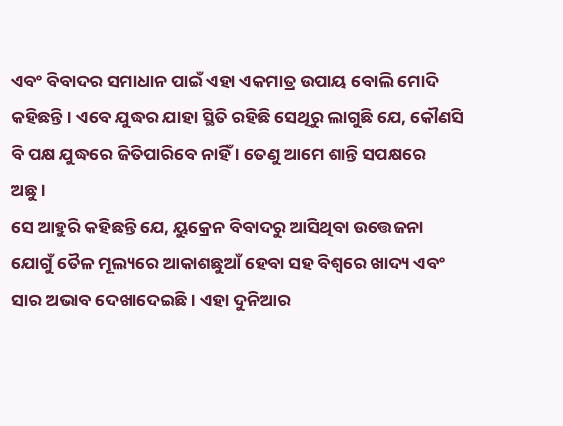ଏବଂ ବିବାଦର ସମାଧାନ ପାଇଁ ଏହା ଏକମାତ୍ର ଉପାୟ ବୋଲି ମୋଦି କହିଛନ୍ତି । ଏବେ ଯୁଦ୍ଧର ଯାହା ସ୍ଥିତି ରହିଛି ସେଥିରୁ ଲାଗୁଛି ଯେ, କୌଣସି ବି ପକ୍ଷ ଯୁଦ୍ଧରେ ଜିତିପାରିବେ ନାହିଁ । ତେଣୁ ଆମେ ଶାନ୍ତି ସପକ୍ଷରେ ଅଛୁ।
ସେ ଆହୁରି କହିଛନ୍ତି ଯେ, ୟୁକ୍ରେନ ବିବାଦରୁ ଆସିଥିବା ଉତ୍ତେଜନା ଯୋଗୁଁ ତୈଳ ମୂଲ୍ୟରେ ଆକାଶଛୁଆଁ ହେବା ସହ ବିଶ୍ୱରେ ଖାଦ୍ୟ ଏବଂ ସାର ଅଭାବ ଦେଖାଦେଇଛି। ଏହା ଦୁନିଆର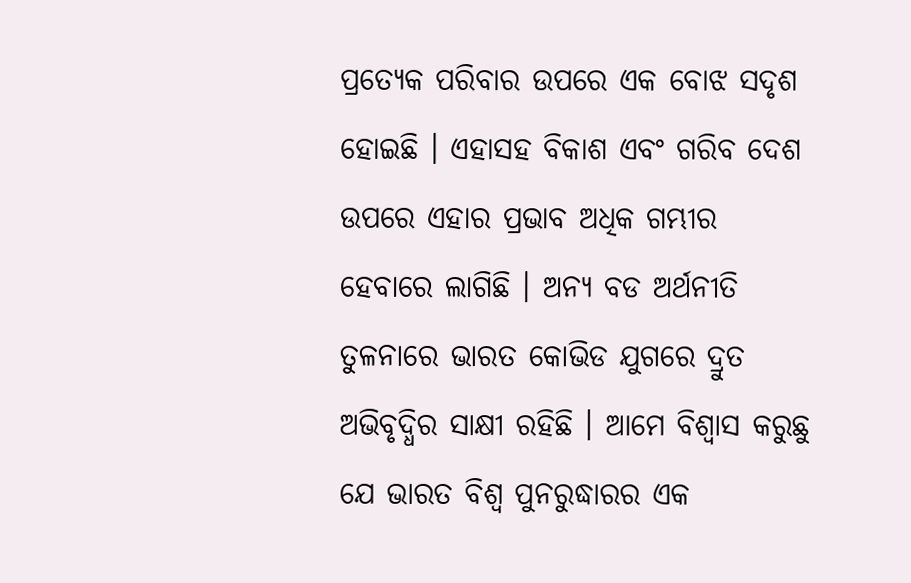ପ୍ରତ୍ୟେକ ପରିବାର ଉପରେ ଏକ ବୋଝ ସଦୃଶ ହୋଇଛି । ଏହାସହ ବିକାଶ ଏବଂ ଗରିବ ଦେଶ ଉପରେ ଏହାର ପ୍ରଭାବ ଅଧିକ ଗମ୍ଭୀର ହେବାରେ ଲାଗିଛି । ଅନ୍ୟ ବଡ ଅର୍ଥନୀତି ତୁଳନାରେ ଭାରତ କୋଭିଡ ଯୁଗରେ ଦ୍ରୁତ ଅଭିବୃଦ୍ଧିର ସାକ୍ଷୀ ରହିଛି । ଆମେ ବିଶ୍ୱାସ କରୁଛୁ ଯେ ଭାରତ ବିଶ୍ୱ ପୁନରୁଦ୍ଧାରର ଏକ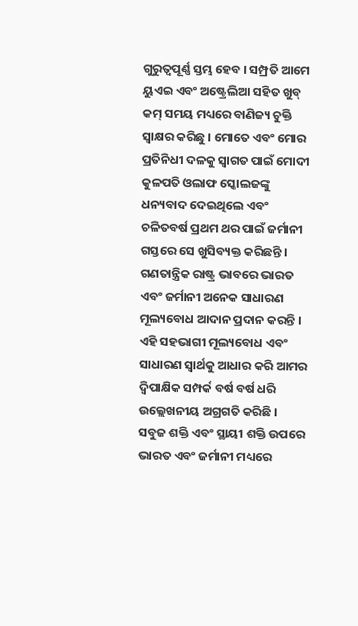ଗୁରୁତ୍ୱପୂର୍ଣ୍ଣ ସ୍ତମ୍ଭ ହେବ । ସମ୍ପ୍ରତି ଆମେ ୟୁଏଇ ଏବଂ ଅଷ୍ଟ୍ରେଲିଆ ସହିତ ଖୁବ୍ କମ୍ ସମୟ ମଧ୍ୟରେ ବାଣିଜ୍ୟ ଚୁକ୍ତି ସ୍ୱାକ୍ଷର କରିଛୁ । ମୋତେ ଏବଂ ମୋର ପ୍ରତିନିଧୀ ଦଳକୁ ସ୍ୱାଗତ ପାଇଁ ମୋଦୀ କୁଳପତି ଓଲାଫ ସ୍କୋଲଜଙ୍କୁ ଧନ୍ୟବାଦ ଦେଇଥିଲେ ଏବଂ ଚଳିତବର୍ଷ ପ୍ରଥମ ଥର ପାଇଁ ଜର୍ମାନୀ ଗସ୍ତରେ ସେ ଖୁସିବ୍ୟକ୍ତ କରିଛନ୍ତି । ଗଣତାନ୍ତ୍ରିକ ରାଷ୍ଟ୍ର ଭାବରେ ଭାରତ ଏବଂ ଜର୍ମାନୀ ଅନେକ ସାଧାରଣ ମୂଲ୍ୟବୋଧ ଆଦାନ ପ୍ରଦାନ କରନ୍ତି । ଏହି ସହଭାଗୀ ମୂଲ୍ୟବୋଧ ଏବଂ ସାଧାରଣ ସ୍ୱାର୍ଥକୁ ଆଧାର କରି ଆମର ଦ୍ୱିପାକ୍ଷିକ ସମ୍ପର୍କ ବର୍ଷ ବର୍ଷ ଧରି ଉଲ୍ଲେଖନୀୟ ଅଗ୍ରଗତି କରିଛି ।
ସବୁଜ ଶକ୍ତି ଏବଂ ସ୍ଥାୟୀ ଶକ୍ତି ଉପରେ ଭାରତ ଏବଂ ଜର୍ମାନୀ ମଧ୍ୟରେ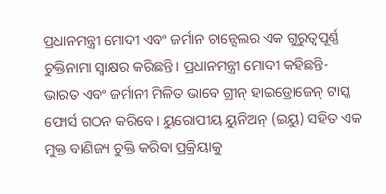ପ୍ରଧାନମନ୍ତ୍ରୀ ମୋଦୀ ଏବଂ ଜର୍ମାନ ଚାନ୍ସେଲର ଏକ ଗୁରୁତ୍ୱପୂର୍ଣ୍ଣ ଚୁକ୍ତିନାମା ସ୍ୱାକ୍ଷର କରିଛନ୍ତି। ପ୍ରଧାନମନ୍ତ୍ରୀ ମୋଦୀ କହିଛନ୍ତି- ଭାରତ ଏବଂ ଜର୍ମାନୀ ମିଳିତ ଭାବେ ଗ୍ରୀନ୍ ହାଇଡ୍ରୋଜେନ୍ ଟାସ୍କ ଫୋର୍ସ ଗଠନ କରିବେ। ୟୁରୋପୀୟ ୟୁନିଅନ୍ (ଇୟୁ) ସହିତ ଏକ ମୁକ୍ତ ବାଣିଜ୍ୟ ଚୁକ୍ତି କରିବା ପ୍ରକ୍ରିୟାକୁ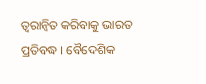ତ୍ୱରାନ୍ୱିତ କରିବାକୁ ଭାରତ ପ୍ରତିବଦ୍ଧ । ବୈଦେଶିକ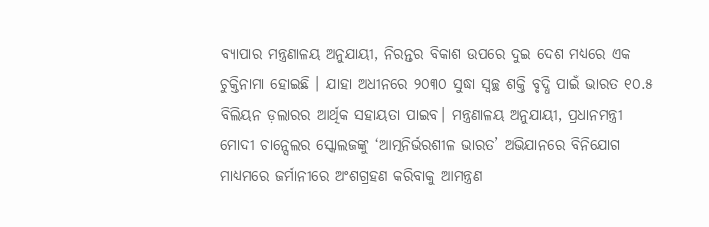ବ୍ୟାପାର ମନ୍ତ୍ରଣାଳୟ ଅନୁଯାୟୀ, ନିରନ୍ତର ବିକାଶ ଉପରେ ଦୁଇ ଦେଶ ମଧ୍ୟରେ ଏକ ଚୁକ୍ତିନାମା ହୋଇଛି । ଯାହା ଅଧୀନରେ ୨୦୩୦ ସୁଦ୍ଧା ସ୍ୱଚ୍ଛ ଶକ୍ତି ବୃଦ୍ଧି ପାଇଁ ଭାରତ ୧୦.୫ ବିଲିୟନ ଡ଼ଲାରର ଆର୍ଥିକ ସହାୟତା ପାଇବ। ମନ୍ତ୍ରଣାଳୟ ଅନୁଯାୟୀ, ପ୍ରଧାନମନ୍ତ୍ରୀ ମୋଦୀ ଚାନ୍ସେଲର ସ୍କୋଲଜଙ୍କୁ ‘ଆତ୍ମନିର୍ଭରଶୀଳ ଭାରତ’ ଅଭିଯାନରେ ବିନିଯୋଗ ମାଧ୍ୟମରେ ଜର୍ମାନୀରେ ଅଂଶଗ୍ରହଣ କରିବାକୁ ଆମନ୍ତ୍ରଣ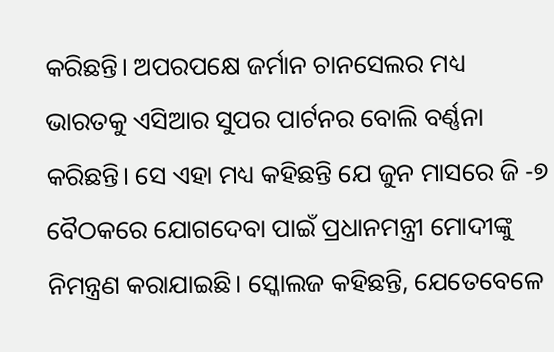କରିଛନ୍ତି। ଅପରପକ୍ଷେ ଜର୍ମାନ ଚାନସେଲର ମଧ୍ୟ ଭାରତକୁ ଏସିଆର ସୁପର ପାର୍ଟନର ବୋଲି ବର୍ଣ୍ଣନା କରିଛନ୍ତି। ସେ ଏହା ମଧ୍ୟ କହିଛନ୍ତି ଯେ ଜୁନ ମାସରେ ଜି -୭ ବୈଠକରେ ଯୋଗଦେବା ପାଇଁ ପ୍ରଧାନମନ୍ତ୍ରୀ ମୋଦୀଙ୍କୁ ନିମନ୍ତ୍ରଣ କରାଯାଇଛି। ସ୍କୋଲଜ କହିଛନ୍ତି, ଯେତେବେଳେ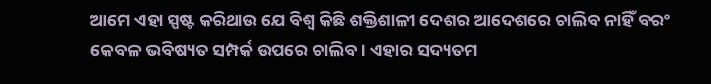ଆମେ ଏହା ସ୍ପଷ୍ଟ କରିଥାଉ ଯେ ବିଶ୍ୱ କିଛି ଶକ୍ତିଶାଳୀ ଦେଶର ଆଦେଶରେ ଚାଲିବ ନାହିଁ ବରଂ କେବଳ ଭବିଷ୍ୟତ ସମ୍ପର୍କ ଉପରେ ଚାଲିବ। ଏହାର ସଦ୍ୟତମ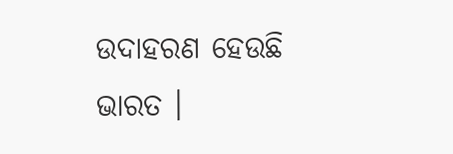ଉଦାହରଣ ହେଉଛି ଭାରତ ।